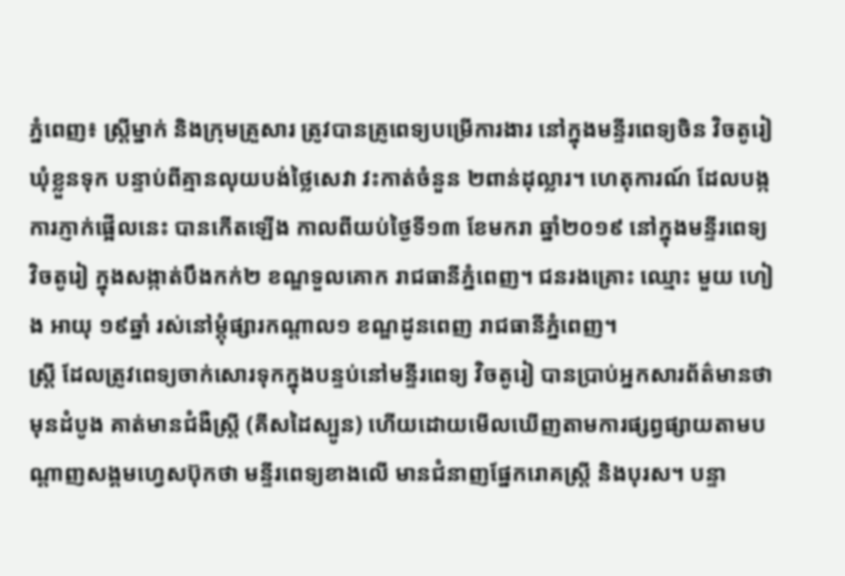ភ្នំពេញ៖ ស្ត្រីម្នាក់ និងក្រុមគ្រួសារ ត្រូវបានគ្រូពេទ្យបម្រើការងារ នៅក្នុងមន្ទីរពេទ្យចិន វិចតូរៀ ឃុំខ្លួនទុក បន្ទាប់ពីគ្មានលុយបង់ថ្លៃសេវា វះកាត់ចំនួន ២ពាន់ដុល្លារ។ ហេតុការណ៍ ដែលបង្កការភ្ញាក់ផ្អើលនេះ បានកើតឡើង កាលពីយប់ថ្ងៃទី១៣ ខែមករា ឆ្នាំ២០១៩ នៅក្នុងមន្ទីរពេទ្យ វិចតូរៀ ក្នុងសង្កាត់បឹងកក់២ ខណ្ឌទួលគោក រាជធានីភ្នំពេញ។ ជនរងគ្រោះ ឈ្មោះ មួយ ហៀង អាយុ ១៩ឆ្នាំ រស់នៅម្តុំផ្សារកណ្តាល១ ខណ្ឌដូនពេញ រាជធានីភ្នំពេញ។
ស្ត្រី ដែលត្រូវពេទ្យចាក់សោរទុកក្នុងបន្ទប់នៅមន្ទីរពេទ្យ វិចតូរៀ បានប្រាប់អ្នកសារព័ត៌មានថា មុនដំបូង គាត់មានជំងឺស្ត្រី (គីសដៃស្បូន) ហើយដោយមើលឃើញតាមការផ្សព្វផ្សាយតាមបណ្តាញសង្គមហ្វេសប៊ុកថា មន្ទីរពេទ្យខាងលើ មានជំនាញផ្នែករោគស្ត្រី និងបុរស។ បន្ទា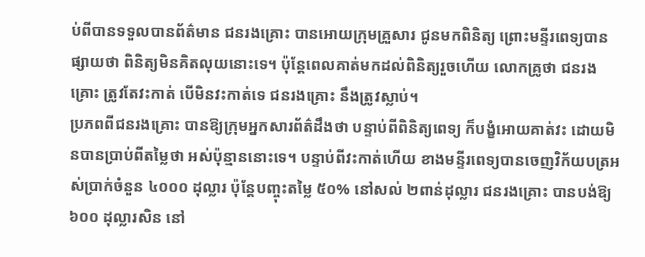ប់ពីបានទទួលបានព័ត៌មាន ជនរងគ្រោះ បានអោយក្រុមគ្រួសារ ជូនមកពិនិត្យ ព្រោះមន្ទីរពេទ្យបានផ្សាយថា ពិនិត្យមិនគិតលុយនោះទេ។ ប៉ុន្តែពេលគាត់មកដល់ពិនិត្យរួចហើយ លោកគ្រូថា ជនរងគ្រោះ ត្រូវតែវះកាត់ បើមិនវះកាត់ទេ ជនរងគ្រោះ នឹងត្រូវស្លាប់។
ប្រភពពីជនរងគ្រោះ បានឱ្យក្រុមអ្នកសារព័ត៌ដឹងថា បន្ទាប់ពីពិនិត្យពេទ្យ ក៏បង្ខំអោយគាត់វះ ដោយមិនបានប្រាប់ពីតម្លៃថា អស់ប៉ុន្មាននោះទេ។ បន្ទាប់ពីវះកាត់ហើយ ខាងមន្ទីរពេទ្យបានចេញវិក័យបត្រអស់ប្រាក់ចំនួន ៤០០០ ដុល្លារ ប៉ុន្តែបញ្ចុះតម្លៃ ៥០% នៅសល់ ២ពាន់ដុល្លារ ជនរងគ្រោះ បានបង់ឱ្យ ៦០០ ដុល្លារសិន នៅ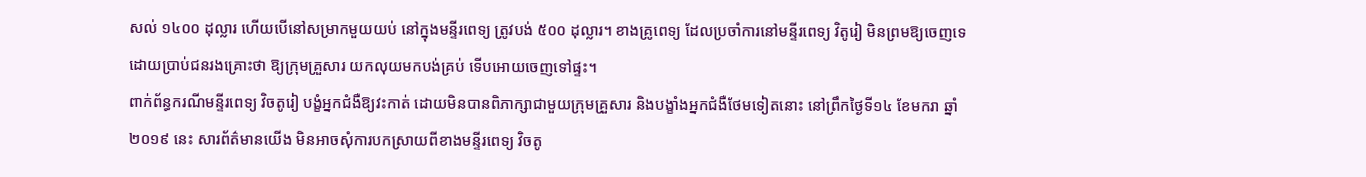សល់ ១៤០០ ដុល្លារ ហើយបើនៅសម្រាកមួយយប់ នៅក្នុងមន្ទីរពេទ្យ ត្រូវបង់ ៥០០ ដុល្លារ។ ខាងគ្រូពេទ្យ ដែលប្រចាំការនៅមន្ទីរពេទ្យ វិតូរៀ មិនព្រមឱ្យចេញទេ ដោយប្រាប់ជនរងគ្រោះថា ឱ្យក្រុមគ្រួសារ យកលុយមកបង់គ្រប់ ទើបអោយចេញទៅផ្ទះ។
ពាក់ព័ន្ធករណីមន្ទីរពេទ្យ វិចតូរៀ បង្ខំអ្នកជំងឺឱ្យវះកាត់ ដោយមិនបានពិភាក្សាជាមួយក្រុមគ្រួសារ និងបង្ខាំងអ្នកជំងឺថែមទៀតនោះ នៅព្រឹកថ្ងៃទី១៤ ខែមករា ឆ្នាំ២០១៩ នេះ សារព័ត៌មានយើង មិនអាចសុំការបកស្រាយពីខាងមន្ទីរពេទ្យ វិចតូ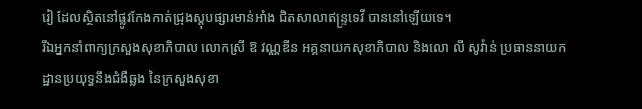រៀ ដែលស្ថិតនៅផ្លូវកែងកាត់ជ្រុងស្តុបផ្សារមាន់អាំង ជិតសាលាឥន្ទ្រទេវី បាននៅឡើយទេ។
រីឯអ្នកនាំពាក្យក្រសួងសុខាភិបាល លោកស្រី ឱ វណ្ណឌីន អគ្គនាយកសុខាភិបាល និងលោ លី សូវ៉ាន់ ប្រធាននាយកដ្ឋានប្រយុទ្ធនឹងជំងឺឆ្លង នៃក្រសួងសុខា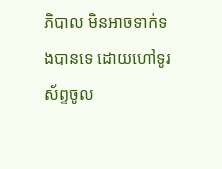ភិបាល មិនអាចទាក់ទងបានទេ ដោយហៅទូរស័ព្ទចូល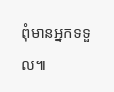ពុំមានអ្នកទទួល៕